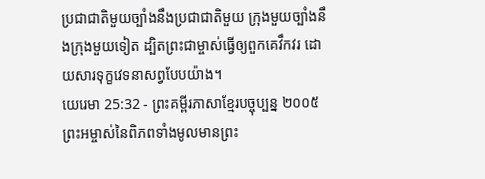ប្រជាជាតិមួយច្បាំងនឹងប្រជាជាតិមួយ ក្រុងមួយច្បាំងនឹងក្រុងមួយទៀត ដ្បិតព្រះជាម្ចាស់ធ្វើឲ្យពួកគេវឹកវរ ដោយសារទុក្ខវេទនាសព្វបែបយ៉ាង។
យេរេមា 25:32 - ព្រះគម្ពីរភាសាខ្មែរបច្ចុប្បន្ន ២០០៥ ព្រះអម្ចាស់នៃពិភពទាំងមូលមានព្រះ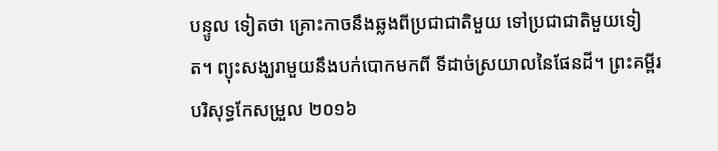បន្ទូល ទៀតថា គ្រោះកាចនឹងឆ្លងពីប្រជាជាតិមួយ ទៅប្រជាជាតិមួយទៀត។ ព្យុះសង្ឃរាមួយនឹងបក់បោកមកពី ទីដាច់ស្រយាលនៃផែនដី។ ព្រះគម្ពីរបរិសុទ្ធកែសម្រួល ២០១៦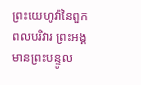ព្រះយេហូវ៉ានៃពួកពលបរិវារ ព្រះអង្គមានព្រះបន្ទូល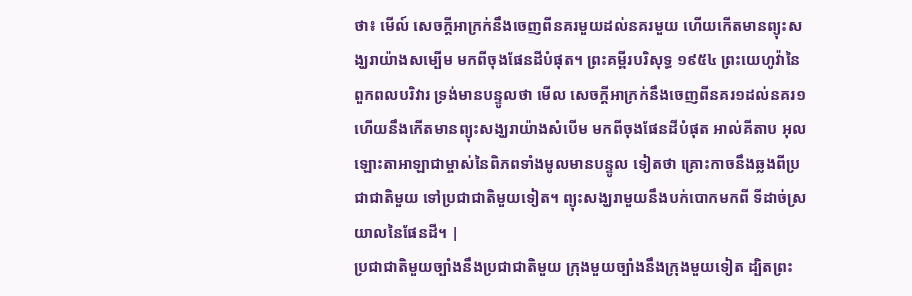ថា៖ មើល៍ សេចក្ដីអាក្រក់នឹងចេញពីនគរមួយដល់នគរមួយ ហើយកើតមានព្យុះសង្ឃរាយ៉ាងសម្បើម មកពីចុងផែនដីបំផុត។ ព្រះគម្ពីរបរិសុទ្ធ ១៩៥៤ ព្រះយេហូវ៉ានៃពួកពលបរិវារ ទ្រង់មានបន្ទូលថា មើល សេចក្ដីអាក្រក់នឹងចេញពីនគរ១ដល់នគរ១ ហើយនឹងកើតមានព្យុះសង្ឃរាយ៉ាងសំបើម មកពីចុងផែនដីបំផុត អាល់គីតាប អុលឡោះតាអាឡាជាម្ចាស់នៃពិភពទាំងមូលមានបន្ទូល ទៀតថា គ្រោះកាចនឹងឆ្លងពីប្រជាជាតិមួយ ទៅប្រជាជាតិមួយទៀត។ ព្យុះសង្ឃរាមួយនឹងបក់បោកមកពី ទីដាច់ស្រយាលនៃផែនដី។ |
ប្រជាជាតិមួយច្បាំងនឹងប្រជាជាតិមួយ ក្រុងមួយច្បាំងនឹងក្រុងមួយទៀត ដ្បិតព្រះ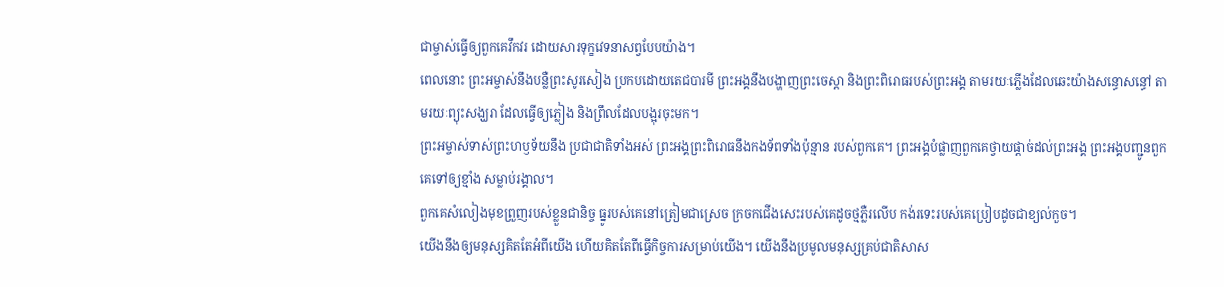ជាម្ចាស់ធ្វើឲ្យពួកគេវឹកវរ ដោយសារទុក្ខវេទនាសព្វបែបយ៉ាង។
ពេលនោះ ព្រះអម្ចាស់នឹងបន្លឺព្រះសូរសៀង ប្រកបដោយតេជបារមី ព្រះអង្គនឹងបង្ហាញព្រះចេស្ដា និងព្រះពិរោធរបស់ព្រះអង្គ តាមរយៈភ្លើងដែលឆេះយ៉ាងសន្ធោសន្ធៅ តាមរយៈព្យុះសង្ឃរា ដែលធ្វើឲ្យភ្លៀង និងព្រឹលដែលបង្អុរចុះមក។
ព្រះអម្ចាស់ទាស់ព្រះហឫទ័យនឹង ប្រជាជាតិទាំងអស់ ព្រះអង្គព្រះពិរោធនឹងកងទ័ពទាំងប៉ុន្មាន របស់ពួកគេ។ ព្រះអង្គបំផ្លាញពួកគេថ្វាយផ្ដាច់ដល់ព្រះអង្គ ព្រះអង្គបញ្ជូនពួកគេទៅឲ្យខ្មាំង សម្លាប់រង្គាល។
ពួកគេសំលៀងមុខព្រួញរបស់ខ្លួនជានិច្ច ធ្នូរបស់គេនៅត្រៀមជាស្រេច ក្រចកជើងសេះរបស់គេដូចថ្មភ្លឺរលើប កង់រទេះរបស់គេប្រៀបដូចជាខ្យល់កួច។
យើងនឹងឲ្យមនុស្សគិតតែអំពីយើង ហើយគិតតែពីធ្វើកិច្ចការសម្រាប់យើង។ យើងនឹងប្រមូលមនុស្សគ្រប់ជាតិសាស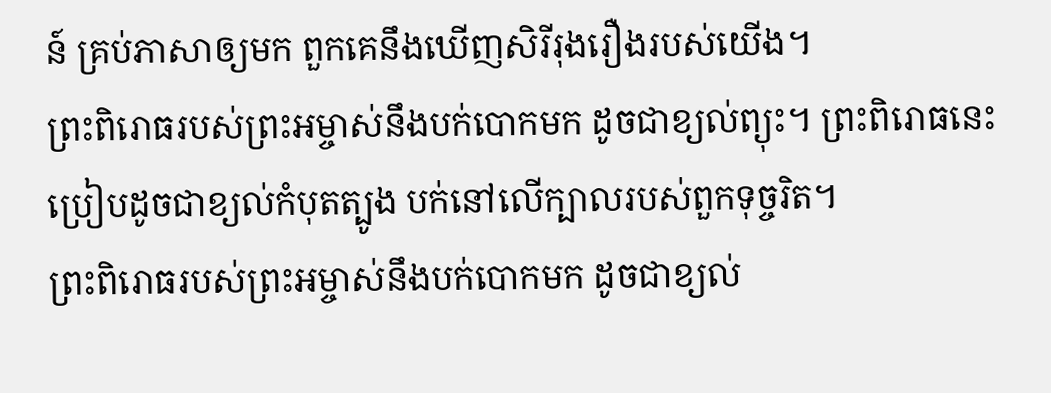ន៍ គ្រប់ភាសាឲ្យមក ពួកគេនឹងឃើញសិរីរុងរឿងរបស់យើង។
ព្រះពិរោធរបស់ព្រះអម្ចាស់នឹងបក់បោកមក ដូចជាខ្យល់ព្យុះ។ ព្រះពិរោធនេះប្រៀបដូចជាខ្យល់កំបុតត្បូង បក់នៅលើក្បាលរបស់ពួកទុច្ចរិត។
ព្រះពិរោធរបស់ព្រះអម្ចាស់នឹងបក់បោកមក ដូចជាខ្យល់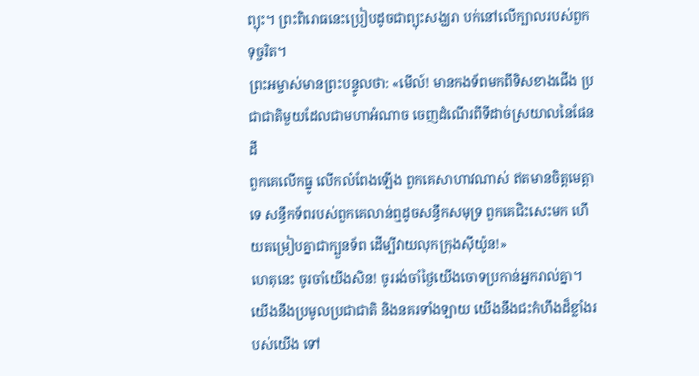ព្យុះ។ ព្រះពិរោធនេះប្រៀបដូចជាព្យុះសង្ឃរា បក់នៅលើក្បាលរបស់ពួកទុច្ចរិត។
ព្រះអម្ចាស់មានព្រះបន្ទូលថា: «មើល៍! មានកងទ័ពមកពីទិសខាងជើង ប្រជាជាតិមួយដែលជាមហាអំណាច ចេញដំណើរពីទីដាច់ស្រយាលនៃផែនដី
ពួកគេលើកធ្នូ លើកលំពែងឡើង ពួកគេសាហាវណាស់ ឥតមានចិត្តមេត្តាទេ សន្ធឹកទ័ពរបស់ពួកគេលាន់ឮដូចសន្ធឹកសមុទ្រ ពួកគេជិះសេះមក ហើយតម្រៀបគ្នាជាក្បួនទ័ព ដើម្បីវាយលុកក្រុងស៊ីយ៉ូន!»
ហេតុនេះ ចូរចាំយើងសិន! ចូររង់ចាំថ្ងៃយើងចោទប្រកាន់អ្នករាល់គ្នា។ យើងនឹងប្រមូលប្រជាជាតិ និងនគរទាំងឡាយ យើងនឹងជះកំហឹងដ៏ខ្លាំងរបស់យើង ទៅ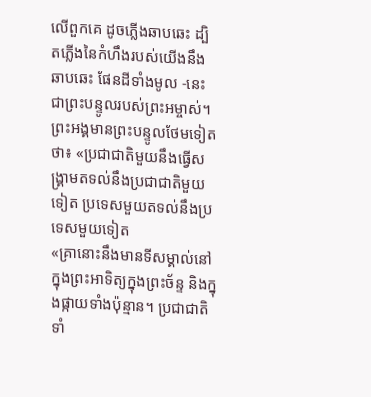លើពួកគេ ដូចភ្លើងឆាបឆេះ ដ្បិតភ្លើងនៃកំហឹងរបស់យើងនឹងឆាបឆេះ ផែនដីទាំងមូល -នេះជាព្រះបន្ទូលរបស់ព្រះអម្ចាស់។
ព្រះអង្គមានព្រះបន្ទូលថែមទៀតថា៖ «ប្រជាជាតិមួយនឹងធ្វើសង្គ្រាមតទល់នឹងប្រជាជាតិមួយទៀត ប្រទេសមួយតទល់នឹងប្រទេសមួយទៀត
«គ្រានោះនឹងមានទីសម្គាល់នៅក្នុងព្រះអាទិត្យក្នុងព្រះច័ន្ទ និងក្នុងផ្កាយទាំងប៉ុន្មាន។ ប្រជាជាតិទាំ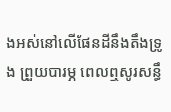ងអស់នៅលើផែនដីនឹងតឹងទ្រូង ព្រួយបារម្ភ ពេលឮសូរសន្ធឹ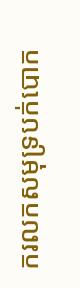ករលកសមុទ្របក់បោក